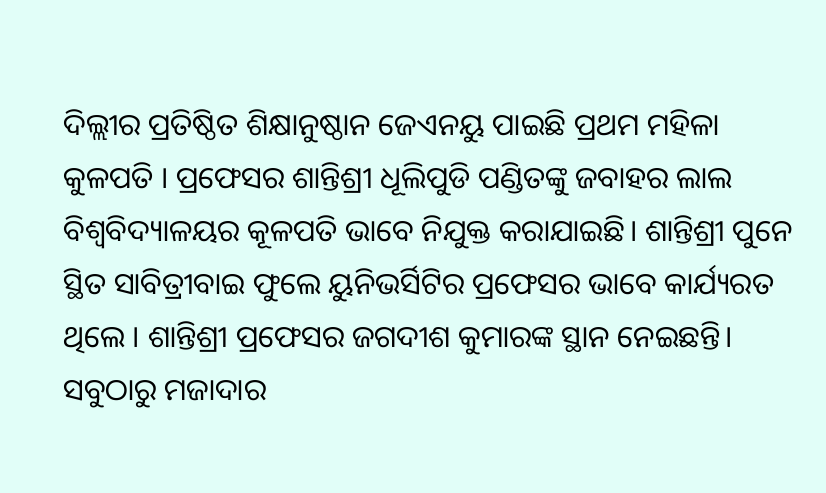ଦିଲ୍ଲୀର ପ୍ରତିଷ୍ଠିତ ଶିକ୍ଷାନୁଷ୍ଠାନ ଜେଏନୟୁ ପାଇଛି ପ୍ରଥମ ମହିଳା କୁଳପତି । ପ୍ରଫେସର ଶାନ୍ତିଶ୍ରୀ ଧୂଲିପୁଡି ପଣ୍ଡିତଙ୍କୁ ଜବାହର ଲାଲ ବିଶ୍ୱବିଦ୍ୟାଳୟର କୂଳପତି ଭାବେ ନିଯୁକ୍ତ କରାଯାଇଛି। ଶାନ୍ତିଶ୍ରୀ ପୁନେ ସ୍ଥିତ ସାବିତ୍ରୀବାଇ ଫୁଲେ ୟୁନିଭର୍ସିଟିର ପ୍ରଫେସର ଭାବେ କାର୍ଯ୍ୟରତ ଥିଲେ । ଶାନ୍ତିଶ୍ରୀ ପ୍ରଫେସର ଜଗଦୀଶ କୁମାରଙ୍କ ସ୍ଥାନ ନେଇଛନ୍ତି। ସବୁଠାରୁ ମଜାଦାର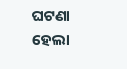ଘଟଣା ହେଲା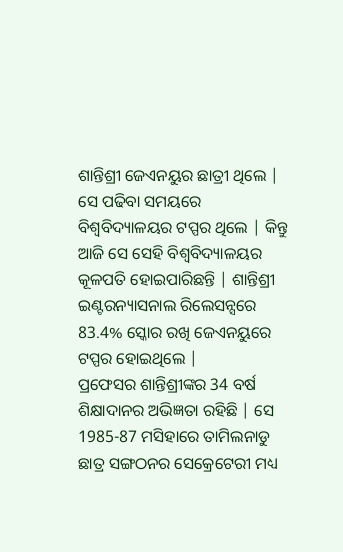ଶାନ୍ତିଶ୍ରୀ ଜେଏନୟୁର ଛାତ୍ରୀ ଥିଲେ | ସେ ପଢିବା ସମୟରେ ବିଶ୍ୱବିଦ୍ୟାଳୟର ଟପ୍ପର ଥିଲେ | କିନ୍ତୁ ଆଜି ସେ ସେହି ବିଶ୍ୱବିଦ୍ୟାଳୟର କୂଳପତି ହୋଇପାରିଛନ୍ତି | ଶାନ୍ତିଶ୍ରୀ ଇଣ୍ଟରନ୍ୟାସନାଲ ରିଲେସନ୍ସରେ 83.4% ସ୍କୋର ରଖି ଜେଏନୟୁରେ ଟପ୍ପର ହୋଇଥିଲେ |
ପ୍ରଫେସର ଶାନ୍ତିଶ୍ରୀଙ୍କର 34 ବର୍ଷ ଶିକ୍ଷାଦାନର ଅଭିଜ୍ଞତା ରହିଛି | ସେ 1985-87 ମସିହାରେ ତାମିଲନାଡୁ ଛାତ୍ର ସଙ୍ଗଠନର ସେକ୍ରେଟେରୀ ମଧ୍ୟ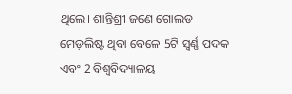ଥିଲେ। ଶାନ୍ତିଶ୍ରୀ ଜଣେ ଗୋଲଡ ମେଡ଼ଲିଷ୍ଟ ଥିବା ବେଳେ 5ଟି ସ୍ୱର୍ଣ୍ଣ ପଦକ ଏବଂ 2 ବିଶ୍ୱବିଦ୍ୟାଳୟ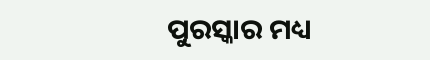ପୁରସ୍କାର ମଧ୍ୟ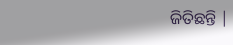ଜିତିଛନ୍ତି |